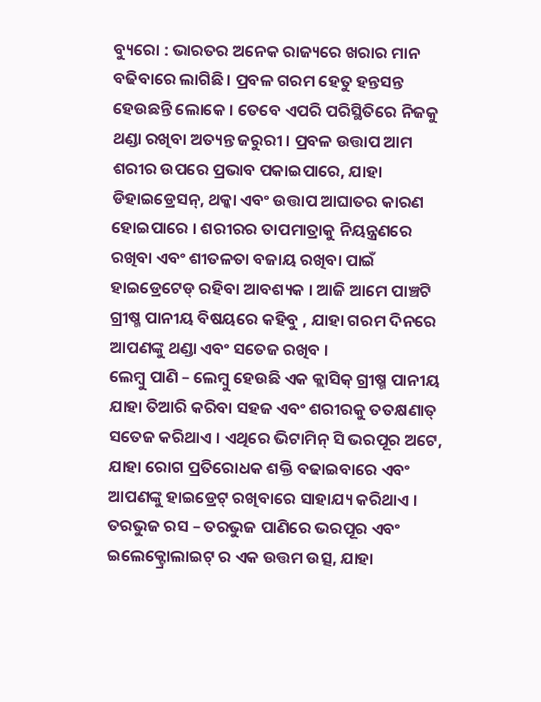ବ୍ୟୁରୋ : ଭାରତର ଅନେକ ରାଜ୍ୟରେ ଖରାର ମାନ ବଢିବାରେ ଲାଗିଛି । ପ୍ରବଳ ଗରମ ହେତୁ ହନ୍ତସନ୍ତ ହେଉଛନ୍ତି ଲୋକେ । ତେବେ ଏପରି ପରିସ୍ଥିତିରେ ନିଜକୁ ଥଣ୍ଡା ରଖିବା ଅତ୍ୟନ୍ତ ଜରୁରୀ । ପ୍ରବଳ ଉତ୍ତାପ ଆମ ଶରୀର ଉପରେ ପ୍ରଭାବ ପକାଇପାରେ, ଯାହା ଡିହାଇଡ୍ରେସନ୍, ଥକ୍କା ଏବଂ ଉତ୍ତାପ ଆଘାତର କାରଣ ହୋଇପାରେ । ଶରୀରର ତାପମାତ୍ରାକୁ ନିୟନ୍ତ୍ରଣରେ ରଖିବା ଏବଂ ଶୀତଳତା ବଜାୟ ରଖିବା ପାଇଁ ହାଇଡ୍ରେଟେଡ୍ ରହିବା ଆବଶ୍ୟକ । ଆଜି ଆମେ ପାଞ୍ଚଟି ଗ୍ରୀଷ୍ମ ପାନୀୟ ବିଷୟରେ କହିବୁ , ଯାହା ଗରମ ଦିନରେ ଆପଣଙ୍କୁ ଥଣ୍ଡା ଏବଂ ସତେଜ ରଖିବ ।
ଲେମ୍ବୁ ପାଣି – ଲେମ୍ବୁ ହେଉଛି ଏକ କ୍ଲାସିକ୍ ଗ୍ରୀଷ୍ମ ପାନୀୟ ଯାହା ତିଆରି କରିବା ସହଜ ଏବଂ ଶରୀରକୁ ତତକ୍ଷଣାତ୍ ସତେଜ କରିଥାଏ । ଏଥିରେ ଭିଟାମିନ୍ ସି ଭରପୂର ଅଟେ, ଯାହା ରୋଗ ପ୍ରତିରୋଧକ ଶକ୍ତି ବଢାଇବାରେ ଏବଂ ଆପଣଙ୍କୁ ହାଇଡ୍ରେଟ୍ ରଖିବାରେ ସାହାଯ୍ୟ କରିଥାଏ ।
ତରଭୁଜ ରସ – ତରଭୁଜ ପାଣିରେ ଭରପୂର ଏବଂ ଇଲେକ୍ଟ୍ରୋଲାଇଟ୍ ର ଏକ ଉତ୍ତମ ଉତ୍ସ, ଯାହା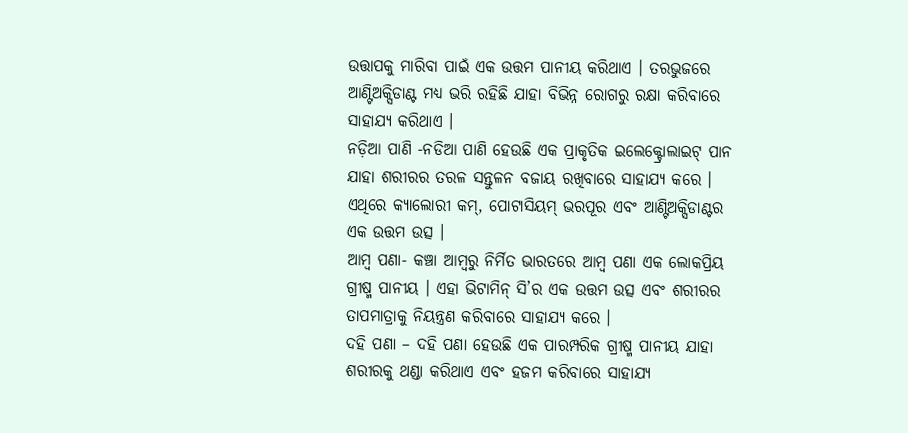ଉତ୍ତାପକୁ ମାରିବା ପାଇଁ ଏକ ଉତ୍ତମ ପାନୀୟ କରିଥାଏ । ତରଭୁଜରେ ଆଣ୍ଟିଅକ୍ସିଡାଣ୍ଟ ମଧ୍ୟ ଭରି ରହିଛି ଯାହା ବିଭିନ୍ନ ରୋଗରୁ ରକ୍ଷା କରିବାରେ ସାହାଯ୍ୟ କରିଥାଏ ।
ନଡ଼ିଆ ପାଣି -ନଡିଆ ପାଣି ହେଉଛି ଏକ ପ୍ରାକୃତିକ ଇଲେକ୍ଟ୍ରୋଲାଇଟ୍ ପାନ ଯାହା ଶରୀରର ତରଳ ସନ୍ତୁଳନ ବଜାୟ ରଖିବାରେ ସାହାଯ୍ୟ କରେ । ଏଥିରେ କ୍ୟାଲୋରୀ କମ୍, ପୋଟାସିୟମ୍ ଭରପୂର ଏବଂ ଆଣ୍ଟିଅକ୍ସିଡାଣ୍ଟର ଏକ ଉତ୍ତମ ଉତ୍ସ ।
ଆମ୍ବ ପଣା- କଞ୍ଚା ଆମ୍ବରୁ ନିର୍ମିତ ଭାରତରେ ଆମ୍ବ ପଣା ଏକ ଲୋକପ୍ରିୟ ଗ୍ରୀଷ୍ମ ପାନୀୟ । ଏହା ଭିଟାମିନ୍ ସି’ର ଏକ ଉତ୍ତମ ଉତ୍ସ ଏବଂ ଶରୀରର ତାପମାତ୍ରାକୁ ନିୟନ୍ତ୍ରଣ କରିବାରେ ସାହାଯ୍ୟ କରେ ।
ଦହି ପଣା – ଦହି ପଣା ହେଉଛି ଏକ ପାରମ୍ପରିକ ଗ୍ରୀଷ୍ମ ପାନୀୟ ଯାହା ଶରୀରକୁ ଥଣ୍ଡା କରିଥାଏ ଏବଂ ହଜମ କରିବାରେ ସାହାଯ୍ୟ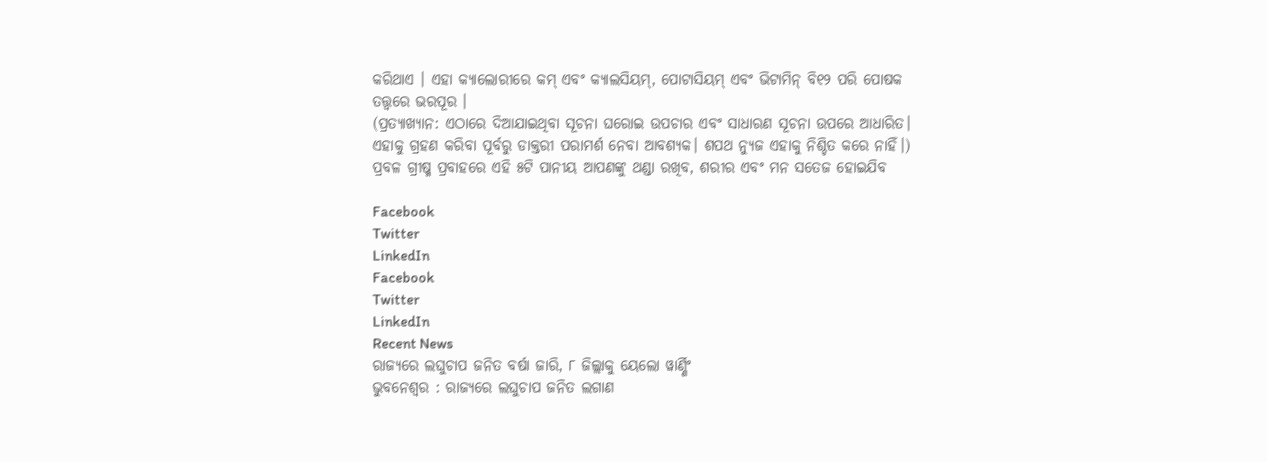କରିଥାଏ । ଏହା କ୍ୟାଲୋରୀରେ କମ୍ ଏବଂ କ୍ୟାଲସିୟମ୍, ପୋଟାସିୟମ୍ ଏବଂ ଭିଟାମିନ୍ ବି୧୨ ପରି ପୋଷକ ତତ୍ତ୍ୱରେ ଭରପୂର ।
(ପ୍ରତ୍ୟାଖ୍ୟାନ: ଏଠାରେ ଦିଆଯାଇଥିବା ସୂଚନା ଘରୋଇ ଉପଚାର ଏବଂ ସାଧାରଣ ସୂଚନା ଉପରେ ଆଧାରିତ। ଏହାକୁ ଗ୍ରହଣ କରିବା ପୂର୍ବରୁ ଡାକ୍ତରୀ ପରାମର୍ଶ ନେବା ଆବଶ୍ୟକ। ଶପଥ ନ୍ୟୁଜ ଏହାକୁ ନିଶ୍ଚିତ କରେ ନାହିଁ।)
ପ୍ରବଳ ଗ୍ରୀଷ୍ମ ପ୍ରବାହରେ ଏହି ୫ଟି ପାନୀୟ ଆପଣଙ୍କୁ ଥଣ୍ଡା ରଖିବ, ଶରୀର ଏବଂ ମନ ସତେଜ ହୋଇଯିବ

Facebook
Twitter
LinkedIn
Facebook
Twitter
LinkedIn
Recent News
ରାଜ୍ୟରେ ଲଘୁଚାପ ଜନିତ ବର୍ଷା ଜାରି, ୮ ଜିଲ୍ଲାକୁ ୟେଲୋ ୱାର୍ଣ୍ଣିଂ
ଭୁବନେଶ୍ୱର : ରାଜ୍ୟରେ ଲଘୁଚାପ ଜନିତ ଲଗାଣ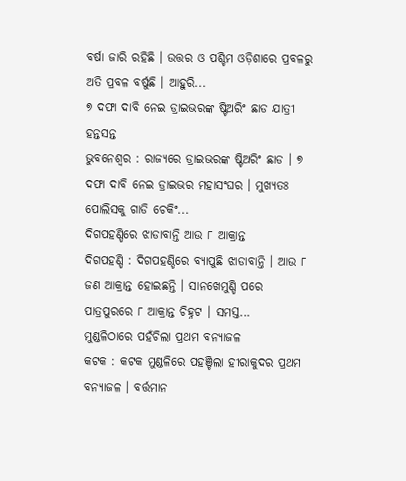ବର୍ଷା ଜାରି ରହିଛି । ଉତ୍ତର ଓ ପଶ୍ଚିମ ଓଡ଼ିଶାରେ ପ୍ରବଳରୁ ଅତି ପ୍ରବଳ ବର୍ଷୁଛି । ଆହୁରି...
୭ ଦଫା ଦାବି ନେଇ ଡ୍ରାଇଭରଙ୍କ ଷ୍ଟିଅରିଂ ଛାଡ ଯାତ୍ରୀ ହନ୍ତସନ୍ତ
ଭୁବନେଶ୍ୱର : ରାଜ୍ୟରେ ଡ୍ରାଇଭରଙ୍କ ଷ୍ଟିଅରିଂ ଛାଡ । ୭ ଦଫା ଦାବି ନେଇ ଡ୍ରାଇଭର ମହାସଂଘର । ମୁଖ୍ୟତଃ ପୋଲିସକୁ ଗାଡି ଚେକିଂ...
ଦିଗପହଣ୍ଡିରେ ଝାଡାବାନ୍ତି ଆଉ ୮ ଆକ୍ରାନ୍ତ
ଦିଗପହଣ୍ଡି : ଦିଗପହଣ୍ଡିରେ ବ୍ୟାପୁଛି ଝାଡାବାନ୍ତି । ଆଉ ୮ ଜଣ ଆକ୍ରାନ୍ତ ହୋଇଛନ୍ତି । ସାନଖେମୁଣ୍ଡି ପରେ ପାତ୍ରପୁରରେ ୮ ଆକ୍ରାନ୍ତ ଚିହ୍ନଟ । ସମସ୍ତ...
ମୁଣ୍ଡଳିଠାରେ ପହଁଚିଲା ପ୍ରଥମ ବନ୍ୟାଜଳ
କଟକ : କଟକ ମୁଣ୍ଡଳିରେ ପହଞ୍ଚିଲା ହୀରାକୁଦର ପ୍ରଥମ ବନ୍ୟାଜଳ । ବର୍ତ୍ତମାନ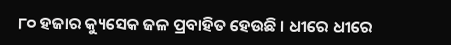୮୦ ହଜାର କ୍ୟୁସେକ ଜଳ ପ୍ରବାହିତ ହେଉଛି । ଧୀରେ ଧୀରେ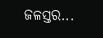ଜଳସ୍ତର...